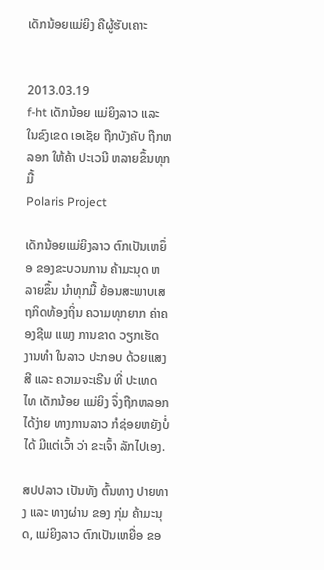ເດັກນ້ອຍແມ່ຍິງ ຄືຜູ້ຮັບເຄາະ


2013.03.19
f-ht ເດັກນ້ອຍ ແມ່ຍິງລາວ ແລະ ໃນຂົງເຂດ ເອເຊັຍ ຖືກບັງຄັບ ຖືກຫລອກ ໃຫ້ຄ້າ ປະເວນີ ຫລາຍຂຶ້ນທຸກມື້
Polaris Project

ເດັກນ້ອຍແມ່ຍິງລາວ ຕົກເປັນເຫຍຶ່ອ ຂອງຂະບວນການ ຄ້າມະນຸດ ຫລາຍຂຶ້ນ ນໍາທຸກມື້ ຍ້ອນສະພາບເສຖກິດທ້ອງຖິ່ນ ຄວາມທຸກຍາກ ຄ່າຄອງຊີພ ແພງ ການຂາດ ວຽກເຮັດ ງານທຳ ໃນລາວ ປະກອບ ດ້ວຍແສງສີ ແລະ ຄວາມຈະເຣີນ ທີ່ ປະເທດໄທ ເດັກນ້ອຍ ແມ່ຍິງ ຈຶ່ງຖືກຫລອກ ໄດ້ງ່າຍ ທາງການລາວ ກໍຊ່ອຍຫຍັງບໍ່ໄດ້ ມີແຕ່ເວົ້າ ວ່າ ຂະເຈົ້າ ລັກໄປເອງ.

ສປປລາວ ເປັນທັງ ຕົ້ນທາງ ປາຍທາງ ແລະ ທາງຜ່ານ ຂອງ ກຸ່ມ ຄ້າມະນຸດ, ແມ່ຍິງລາວ ຕົກເປັນເຫຍື່ອ ຂອ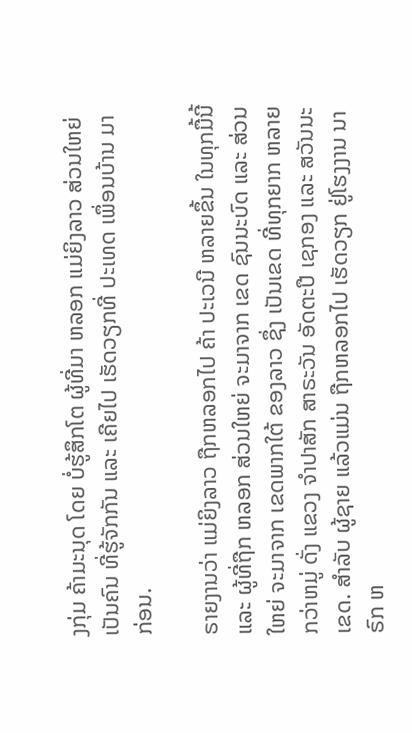ງກຸ່ມ ຄ້າມະນຸດ ໂດຍ ບໍ່ຮູ້ສຶກໂຕ ຜູ້ທີ່ມາ ຫລອກ ແມ່ຍິງລາວ ສ່ວນໃຫຍ່ ເປັນຄົນ ທີ່ຮູ້ຈັກກັນ ແລະ ເຄີຍໄປ ເຮັດວຽກທີ່ ປະເທດ ເພຶ່ອນບ້ານ ມາກ່ອນ.

ຣາຍງານວ່າ ແມ່ຍິງລາວ ຖືກຫລອກໄປ ຄ້າ ປະເວນີ ຫລາຍຂຶ້ນ ໃນທຸກມື້ນີ້ ແລະ ຜູ້ທີ່ຖືກ ຫລອກ ສ່ວນໃຫຍ່ ຈະມາຈາກ ເຂດ ຊົນນະບົດ ແລະ ສ່ວນໃຫຍ່ ຈະມາຈາກ ເຂດພາກໃຕ້ ຂອງລາວ ຊຶ່ງ ເປັນເຂດ ທີ່ທຸກຍາກ ຫລາຍກວ່າຫມູ່ ດັ່ງ ແຂວງ ຈຳປາສັກ ສາຣະວັນ ອັດຕະປື ເຊກອງ ແລະ ສວັນນະເຂດ. ສຳລັບ ຜູ້ຊາຍ ແລ້ວແມ່ນ ຖືກຫລອກໄປ ເຮັດວຽກ ຢູ່ໂຮງງານ ນາຣົກ ຫ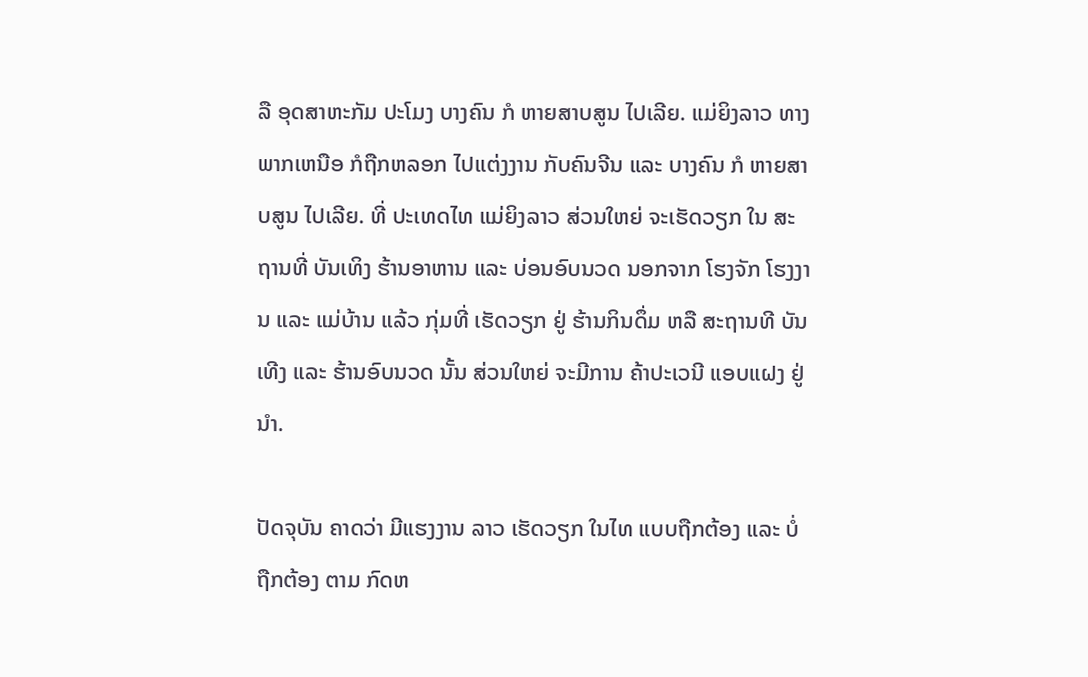ລື ອຸດສາຫະກັມ ປະໂມງ ບາງຄົນ ກໍ ຫາຍສາບສູນ ໄປເລີຍ. ແມ່ຍິງລາວ ທາງພາກເຫນືອ ກໍຖືກຫລອກ ໄປແຕ່ງງານ ກັບຄົນຈີນ ແລະ ບາງຄົນ ກໍ ຫາຍສາບສູນ ໄປເລີຍ. ທີ່ ປະເທດໄທ ແມ່ຍິງລາວ ສ່ວນໃຫຍ່ ຈະເຮັດວຽກ ໃນ ສະຖານທີ່ ບັນເທິງ ຮ້ານອາຫານ ແລະ ບ່ອນອົບນວດ ນອກຈາກ ໂຮງຈັກ ໂຮງງານ ແລະ ແມ່ບ້ານ ແລ້ວ ກຸ່ມທີ່ ເຮັດວຽກ ຢູ່ ຮ້ານກິນດຶ່ມ ຫລື ສະຖານທີ ບັນເທີງ ແລະ ຮ້ານອົບນວດ ນັ້ນ ສ່ວນໃຫຍ່ ຈະມີການ ຄ້າປະເວນີ ແອບແຝງ ຢູ່ນຳ.

ປັດຈຸບັນ ຄາດວ່າ ມີແຮງງານ ລາວ ເຮັດວຽກ ໃນໄທ ແບບຖືກຕ້ອງ ແລະ ບໍ່ຖືກຕ້ອງ ຕາມ ກົດຫ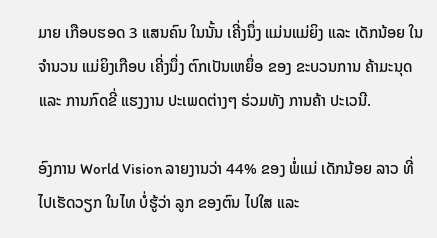ມາຍ ເກືອບຮອດ 3 ແສນຄົນ ໃນນັ້ນ ເຄີ່ງນຶ່ງ ແມ່ນແມ່ຍິງ ແລະ ເດັກນ້ອຍ ໃນຈຳນວນ ແມ່ຍິງເກືອບ ເຄີ່ງນຶ່ງ ຕົກເປັນເຫຍຶ່ອ ຂອງ ຂະບວນການ ຄ້າມະນຸດ ແລະ ການກົດຂີ່ ແຮງງານ ປະເພດຕ່າງໆ ຮ່ວມທັງ ການຄ້າ ປະເວນີ.

ອົງການ World Vision ລາຍງານວ່າ 44% ຂອງ ພໍ່ແມ່ ເດັກນ້ອຍ ລາວ ທີ່ ໄປເຮັດວຽກ ໃນໄທ ບໍ່ຮູ້ວ່າ ລູກ ຂອງຕົນ ໄປໃສ ແລະ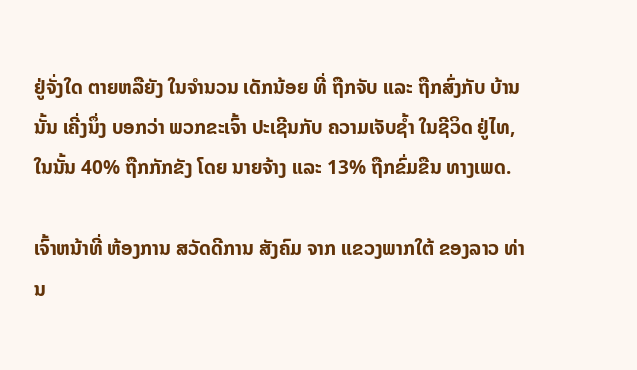ຢູ່ຈັ່ງໃດ ຕາຍຫລືຍັງ ໃນຈຳນວນ ເດັກນ້ອຍ ທີ່ ຖືກຈັບ ແລະ ຖືກສົ່ງກັບ ບ້ານນັ້ນ ເຄີ່ງນຶ່ງ ບອກວ່າ ພວກຂະເຈົ້າ ປະເຊີນກັບ ຄວາມເຈັບຊ້ຳ ໃນຊີວິດ ຢູ່ໄທ, ໃນນັ້ນ 40% ຖືກກັກຂັງ ໂດຍ ນາຍຈ້າງ ແລະ 13% ຖືກຂົ່ມຂືນ ທາງເພດ.

ເຈົ້າຫນ້າທີ່ ຫ້ອງການ ສວັດດີການ ສັງຄົມ ຈາກ ແຂວງພາກໃຕ້ ຂອງລາວ ທ່ານ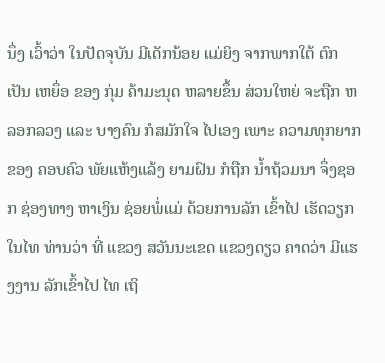ນຶ່ງ ເວົ້າວ່າ ໃນປັດຈຸບັນ ມີເດັກນ້ອຍ ແມ່ຍິງ ຈາກພາກໃຕ້ ຕົກເປັນ ເຫຍຶ່ອ ຂອງ ກຸ່ມ ຄ້າມະນຸດ ຫລາຍຂຶ້ນ ສ່ວນໃຫຍ່ ຈະຖືກ ຫລອກລວງ ແລະ ບາງຄົນ ກໍສມັກໃຈ ໄປເອງ ເພາະ ຄວາມທຸກຍາກ ຂອງ ຄອບຄົວ ພັຍແຫ້ງແລ້ງ ຍາມຝົນ ກໍຖືກ ນ້ຳຖ້ວມນາ ຈຶ່ງຊອກ ຊ່ອງທາງ ຫາເງິນ ຊ່ອຍພໍ່ແມ່ ດ້ວຍການລັກ ເຂົ້າໄປ ເຮັດວຽກ ໃນໄທ ທ່ານວ່າ ທີ່ ແຂວງ ສວັນນະເຂດ ແຂວງດຽວ ຄາດວ່າ ມີແຮງງານ ລັກເຂົ້າໄປ ໄທ ເຖິ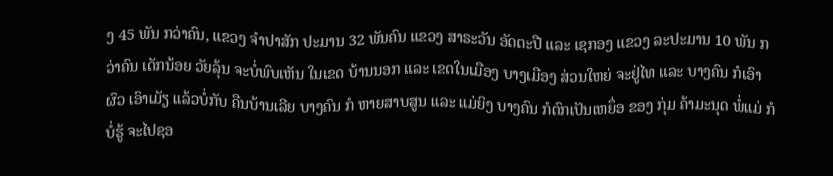ງ 45 ພັນ ກວ່າຄົນ, ແຂວງ ຈຳປາສັກ ປະມານ 32 ພັນຄົນ ແຂວງ ສາຣະວັນ ອັດຕະປື ແລະ ເຊກອງ ແຂວງ ລະປະມານ 10 ພັນ ກວ່າຄົນ ເດັກນ້ອຍ ວັຍລຸ້ນ ຈະບໍ່ພົບເຫັນ ໃນເຂດ ບ້ານນອກ ແລະ ເຂດໃນເມືອງ ບາງເມືອງ ສ່ວນໃຫຍ່ ຈະຢູ່ໄທ ແລະ ບາງຄົນ ກໍເອົາຜົວ ເອົາເມັຽ ແລ້ວບໍ່ກັບ ຄືນບ້ານເລີຍ ບາງຄົນ ກໍ ຫາຍສາບສູນ ແລະ ແມ່ຍິງ ບາງຄົນ ກໍຕົກເປັນເຫຍຶ່ອ ຂອງ ກຸ່ມ ຄ້າມະນຸດ ພໍ່ແມ່ ກໍບໍ່ຮູ້ ຈະໄປຊອ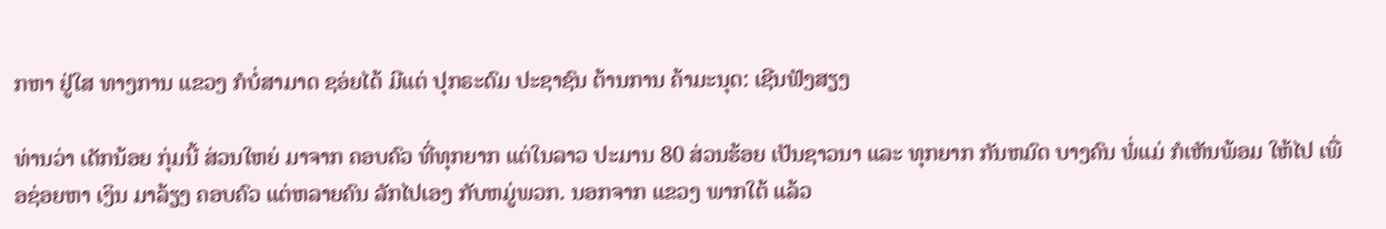ກຫາ ຢູ່ໃສ ທາງການ ແຂວງ ກໍບໍ່ສາມາດ ຊອ່ຍໄດ້ ມີແຕ່ ປຸກຣະດົມ ປະຊາຊົນ ຕ້ານການ ຄ້າມະນຸດ: ເຊີນຟັງສຽງ

ທ່ານວ່າ ເດັກນ້ອຍ ກຸ່ມນີ້ ສ່ວນໃຫຍ່ ມາຈາກ ຄອບຄົວ ທີ່ທຸກຍາກ ແຕ່ໃນລາວ ປະມານ 80 ສ່ວນຮ້ອຍ ເປັນຊາວນາ ແລະ ທຸກຍາກ ກັນຫມົດ ບາງຄົນ ພໍ່ແມ່ ກໍເຫັນພ້ອມ ໃຫ້ໄປ ເພື່ອຊ່ອຍຫາ ເງິນ ມາລ້ຽງ ຄອບຄົວ ແຕ່ຫລາຍຄົນ ລັກໄປເອງ ກັບຫມູ່ພວກ. ນອກຈາກ ແຂວງ ພາກໃຕ້ ແລ້ວ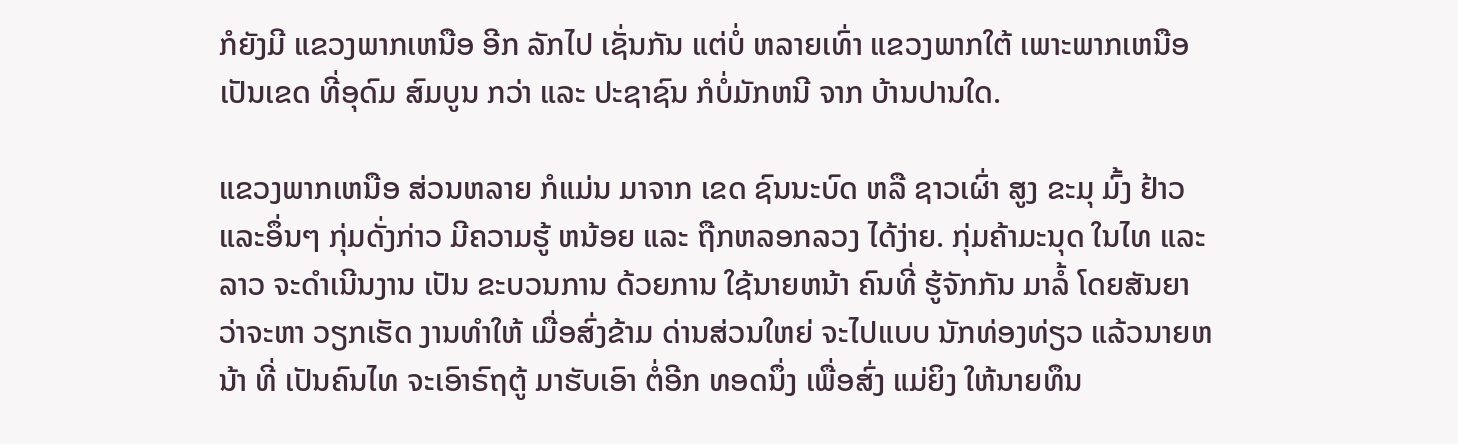ກໍຍັງມີ ແຂວງພາກເຫນືອ ອີກ ລັກໄປ ເຊັ່ນກັນ ແຕ່ບໍ່ ຫລາຍເທົ່າ ແຂວງພາກໃຕ້ ເພາະພາກເຫນືອ ເປັນເຂດ ທີ່ອຸດົມ ສົມບູນ ກວ່າ ແລະ ປະຊາຊົນ ກໍບໍ່ມັກຫນີ ຈາກ ບ້ານປານໃດ.

ແຂວງພາກເຫນືອ ສ່ວນຫລາຍ ກໍແມ່ນ ມາຈາກ ເຂດ ຊົນນະບົດ ຫລື ຊາວເຜົ່າ ສູງ ຂະມຸ ມົ້ງ ຢ້າວ ແລະອຶ່ນໆ ກຸ່ມດັ່ງກ່າວ ມີຄວາມຮູ້ ຫນ້ອຍ ແລະ ຖືກຫລອກລວງ ໄດ້ງ່າຍ. ກຸ່ມຄ້າມະນຸດ ໃນໄທ ແລະລາວ ຈະດຳເນີນງານ ເປັນ ຂະບວນການ ດ້ວຍການ ໃຊ້ນາຍຫນ້າ ຄົນທີ່ ຮູ້ຈັກກັນ ມາລໍ້ ໂດຍສັນຍາ ວ່າຈະຫາ ວຽກເຮັດ ງານທຳໃຫ້ ເມື່ອສົ່ງຂ້າມ ດ່ານສ່ວນໃຫຍ່ ຈະໄປແບບ ນັກທ່ອງທ່ຽວ ແລ້ວນາຍຫນ້າ ທີ່ ເປັນຄົນໄທ ຈະເອົາຣົຖຕູ້ ມາຮັບເອົາ ຕໍ່ອີກ ທອດນຶ່ງ ເພື່ອສົ່ງ ແມ່ຍິງ ໃຫ້ນາຍທຶນ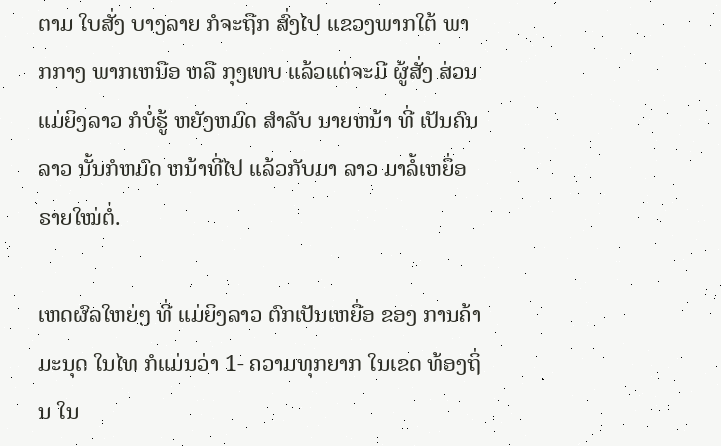ຕາມ ໃບສັ່ງ ບາງລາຍ ກໍຈະຖືກ ສົ່ງໄປ ແຂວງພາກໃຕ້ ພາກກາງ ພາກເຫນືອ ຫລື ກຸງເທບ ແລ້ວແຕ່ຈະມີ ຜູ້ສັ່ງ ສ່ວນ ແມ່ຍິງລາວ ກໍບໍ່ຮູ້ ຫຍັງຫມົດ ສຳລັບ ນາຍຫນ້າ ທີ່ ເປັນຄົນລາວ ນັ້ນກໍຫມົດ ຫນ້າທີ່ໄປ ແລ້ວກັບມາ ລາວ ມາລໍ້ເຫຍຶ່ອ ຣາຍໃໝ່ຕໍ່.

ເຫດຜົລໃຫຍ່ໆ ທີ່ ແມ່ຍິງລາວ ຕົກເປັນເຫຍື່ອ ຂອງ ການຄ້າມະນຸດ ໃນໄທ ກໍແມ່ນວ່າ 1- ຄວາມທຸກຍາກ ໃນເຂດ ທ້ອງຖິ່ນ ໃນ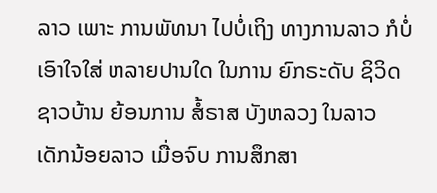ລາວ ເພາະ ການພັທນາ ໄປບໍ່ເຖິງ ທາງການລາວ ກໍບໍ່ ເອົາໃຈໃສ່ ຫລາຍປານໃດ ໃນການ ຍົກຣະດັບ ຊິວິດ ຊາວບ້ານ ຍ້ອນການ ສໍ້ຣາສ ບັງຫລວງ ໃນລາວ ເດັກນ້ອຍລາວ ເມື່ອຈົບ ການສຶກສາ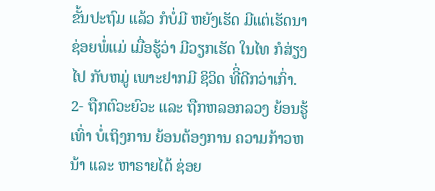ຂັ້ນປະຖົມ ແລ້ວ ກໍບໍ່ມີ ຫຍັງເຮັດ ມີແຕ່ເຮັດນາ ຊ່ອຍພໍ່ແມ່ ເມື່ອຮູ້ວ່າ ມີວຽກເຮັດ ໃນໄທ ກໍສ່ຽງໄປ ກັບຫມູ່ ເພາະຢາກມີ ຊິວິດ ທີິ່ດີກວ່າເກົ່າ. 2- ຖືກຕົວະຍົວະ ແລະ ຖືກຫລອກລວງ ຍ້ອນຮູ້ເທົ່າ ບໍ່ເຖິງການ ຍ້ອນຕ້ອງການ ຄວາມກ້າວຫນ້າ ແລະ ຫາຣາຍໄດ້ ຊ່ອຍ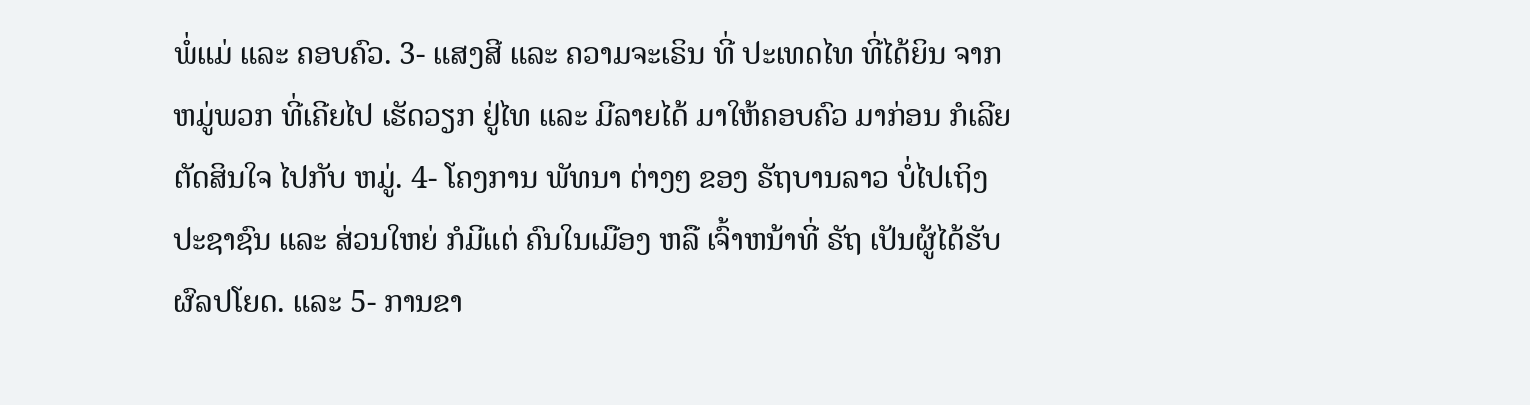ພໍ່ແມ່ ແລະ ຄອບຄົວ. 3- ແສງສີ ແລະ ຄວາມຈະເຣິນ ທີ່ ປະເທດໄທ ທີ່ໄດ້ຍິນ ຈາກຫມູ່ພວກ ທີ່ເຄີຍໄປ ເຮັດວຽກ ຢູ່ໄທ ແລະ ມີລາຍໄດ້ ມາໃຫ້ຄອບຄົວ ມາກ່ອນ ກໍເລີຍ ຕັດສິນໃຈ ໄປກັບ ຫມູ່. 4- ໂຄງການ ພັທນາ ຕ່າງໆ ຂອງ ຣັຖບານລາວ ບໍ່ໄປເຖິງ ປະຊາຊົນ ແລະ ສ່ວນໃຫຍ່ ກໍມີແຕ່ ຄົນໃນເມືອງ ຫລື ເຈົ້າຫນ້າທີ່ ຣັຖ ເປັນຜູ້ໄດ້ຮັບ ຜົລປໂຍດ. ແລະ 5- ການຂາ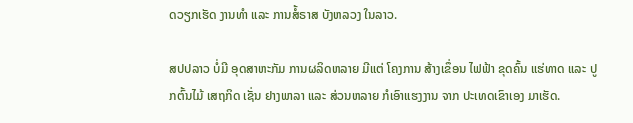ດວຽກເຮັດ ງານທຳ ແລະ ການສໍ້ຣາສ ບັງຫລວງ ໃນລາວ.

ສປປລາວ ບໍ່ມີ ອຸດສາຫະກັມ ການຜລິດຫລາຍ ມີແຕ່ ໂຄງການ ສ້າງເຂຶ່ອນ ໄຟຟ້າ ຂຸດຄົ້ນ ແຮ່ທາດ ແລະ ປູກຕົ້ນໄມ້ ເສຖກິດ ເຊັ່ນ ຢາງພາລາ ແລະ ສ່ວນຫລາຍ ກໍເອົາແຮງງານ ຈາກ ປະເທດເຂົາເອງ ມາເຮັດ.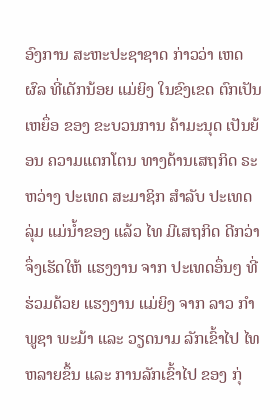ອົງການ ສະຫະປະຊາຊາດ ກ່າວວ່າ ເຫດຜົລ ທີ່ເດັກນ້ອຍ ແມ່ຍິງ ໃນຂົງເຂດ ຕົກເປັນເຫຍຶ່ອ ຂອງ ຂະບວນການ ຄ້າມະນຸດ ເປັນຍ້ອນ ຄວາມແຕກໂຕນ ທາງດ້ານເສຖກິດ ຣະຫວ່າງ ປະເທດ ສະມາຊິກ ສຳລັບ ປະເທດ ລຸ່ມ ແມ່ນ້ຳຂອງ ແລ້ວ ໄທ ມີເສຖກິດ ດີກວ່າ ຈຶ່ງເຮັດໃຫ້ ແຮງງານ ຈາກ ປະເທດອຶ່ນໆ ທີ່ຮ່ວມດ້ວຍ ແຮງງານ ແມ່ຍິງ ຈາກ ລາວ ກຳພູຊາ ພະມ້າ ແລະ ວຽດນາມ ລັກເຂົ້າໄປ ໄທ ຫລາຍຂຶ້ນ ແລະ ການລັກເຂົ້າໄປ ຂອງ ກຸ່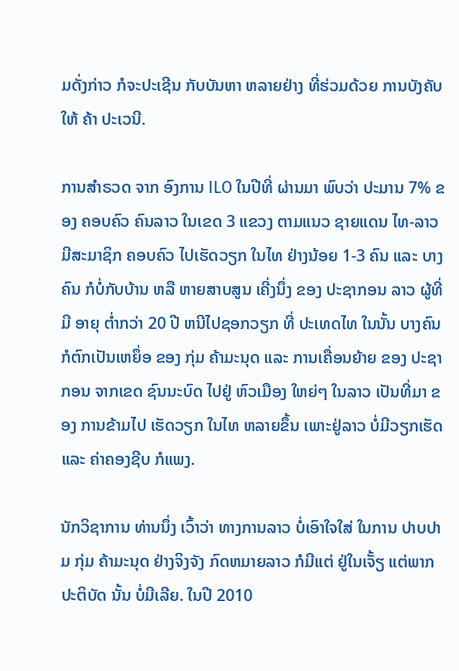ມດັ່ງກ່າວ ກໍຈະປະເຊີນ ກັບບັນຫາ ຫລາຍຢ່າງ ທີ່ຮ່ວມດ້ວຍ ການບັງຄັບ ໃຫ້ ຄ້າ ປະເວນີ.

ການສຳຣວດ ຈາກ ອົງການ ILO ໃນປີທີ່ ຜ່ານມາ ພົບວ່າ ປະມານ 7% ຂອງ ຄອບຄົວ ຄົນລາວ ໃນເຂດ 3 ແຂວງ ຕາມແນວ ຊາຍແດນ ໄທ-ລາວ ມີສະມາຊິກ ຄອບຄົວ ໄປເຮັດວຽກ ໃນໄທ ຢ່າງນ້ອຍ 1-3 ຄົນ ແລະ ບາງຄົນ ກໍບໍ່ກັບບ້ານ ຫລື ຫາຍສາບສູນ ເຄີ່ງນຶ່ງ ຂອງ ປະຊາກອນ ລາວ ຜູ້ທີ່ມີ ອາຍຸ ຕ່ຳກວ່າ 20 ປີ ຫນີໄປຊອກວຽກ ທີ່ ປະເທດໄທ ໃນນັ້ນ ບາງຄົນ ກໍຕົກເປັນເຫຍຶ່ອ ຂອງ ກຸ່ມ ຄ້າມະນຸດ ແລະ ການເຄື່ອນຍ້າຍ ຂອງ ປະຊາກອນ ຈາກເຂດ ຊົນນະບົດ ໄປຢູ່ ຫົວເມືອງ ໃຫຍ່ໆ ໃນລາວ ເປັນທີ່ມາ ຂອງ ການຂ້າມໄປ ເຮັດວຽກ ໃນໄທ ຫລາຍຂຶ້ນ ເພາະຢູ່ລາວ ບໍ່ມີວຽກເຮັດ ແລະ ຄ່າຄອງຊີບ ກໍແພງ.

ນັກວິຊາການ ທ່ານນຶ່ງ ເວົ້າວ່າ ທາງການລາວ ບໍ່ເອົາໃຈໃສ່ ໃນການ ປາບປາມ ກຸ່ມ ຄ້າມະນຸດ ຢ່າງຈິງຈັງ ກົດຫມາຍລາວ ກໍມີແຕ່ ຢູ່ໃນເຈັ້ຽ ແຕ່ພາກ ປະຕິບັດ ນັ້ນ ບໍ່ມີເລີຍ. ໃນປີ 2010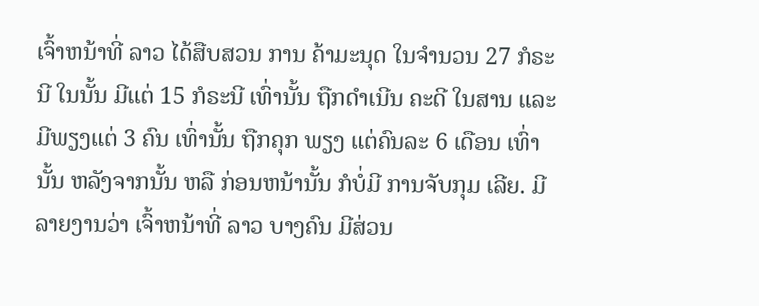ເຈົ້າຫນ້າທີ່ ລາວ ໄດ້ສືບສວນ ການ ຄ້າມະນຸດ ໃນຈຳນວນ 27 ກໍຣະນີ ໃນນັ້ນ ມີແຕ່ 15 ກໍຣະນີ ເທົ່ານັ້ນ ຖືກດຳເນີນ ຄະດີ ໃນສານ ແລະ ມີພຽງແຕ່ 3 ຄົນ ເທົ່ານັ້ນ ຖືກຄຸກ ພຽງ ແຕ່ຄົນລະ 6 ເດືອນ ເທົ່ານັ້ນ ຫລັງຈາກນັ້ນ ຫລື ກ່ອນຫນ້ານັ້ນ ກໍບໍ່ມີ ການຈັບກຸມ ເລີຍ. ມີລາຍງານວ່າ ເຈົ້າຫນ້າທີ່ ລາວ ບາງຄົນ ມີສ່ວນ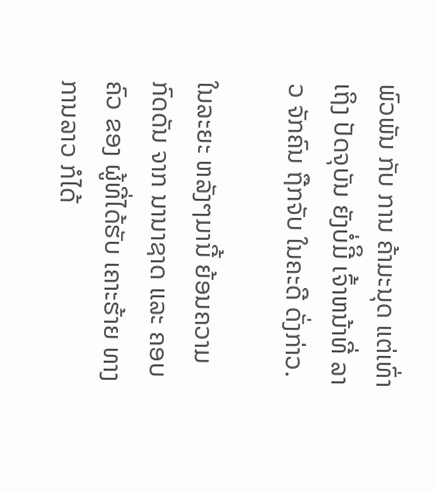ພົວພັນ ກັບ ການ ຄ້າມະນຸດ ແຕ່ເທົ່າ ເຖິງ ປັດຈຸບັນ ຍັງບໍ່ມີິ ເຈົ້າຫນ້າທີ່ ລາວ ຈັກຄົນ ຖືກຈັບ ໃນຄະດີ ດັ່ງກ່າວ.

ໃນລະຍະ ຫລັງໆມານີ້ ຍ້ອນຄວາມ ກົດດັນ ຈາກ ນານາຊາດ ແລະ ຄອບຄົວ ຂອງ ຜູ້ທີ່ໄດ້ຮັບ ເຄາະຮ້າຍ ທາງການລາວ ກໍໄດ້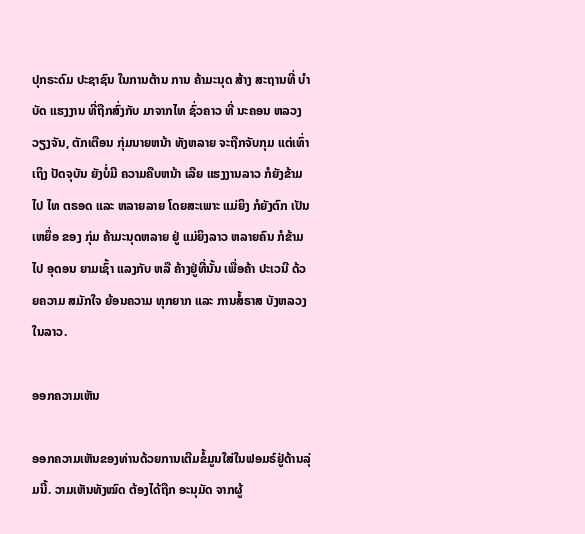ປຸກຣະດົມ ປະຊາຊົນ ໃນການຕ້ານ ການ ຄ້າມະນຸດ ສ້າງ ສະຖານທີ່ ບຳບັດ ແຮງງານ ທີ່ຖືກສົ່ງກັບ ມາຈາກໄທ ຊົ່ວຄາວ ທີ່ ນະຄອນ ຫລວງວຽງຈັນ, ຕັກເຕືອນ ກຸ່ມນາຍຫນ້າ ທັງຫລາຍ ຈະຖືກຈັບກຸມ ແຕ່ເທົ່າເຖິງ ປັດຈຸບັນ ຍັງບໍ່ມີ ຄວາມຄືບຫນ້າ ເລີຍ ແຮງງານລາວ ກໍຍັງຂ້າມໄປ ໄທ ຕຣອດ ແລະ ຫລາຍລາຍ ໂດຍສະເພາະ ແມ່ຍິງ ກໍຍັງຕົກ ເປັນເຫຍຶ່ອ ຂອງ ກຸ່ມ ຄ້າມະນຸດຫລາຍ ຢູ່ ແມ່ຍິງລາວ ຫລາຍຄົນ ກໍຂ້າມໄປ ອຸດອນ ຍາມເຊົ້າ ແລງກັບ ຫລື ຄ້າງຢູ່ທີ່ນັ້ນ ເພື່ອຄ້າ ປະເວນີ ດ້ວຍຄວາມ ສມັກໃຈ ຍ້ອນຄວາມ ທຸກຍາກ ແລະ ການສໍ້ຣາສ ບັງຫລວງ ໃນລາວ.

ອອກຄວາມເຫັນ

ອອກຄວາມເຫັນຂອງທ່ານດ້ວຍການເຕີມຂໍ້ມູນໃສ່ໃນຟອມຣ໌ຢູ່ດ້ານລຸ່ມນີ້. ວາມເຫັນທັງໝົດ ຕ້ອງໄດ້ຖືກ ອະນຸມັດ ຈາກຜູ້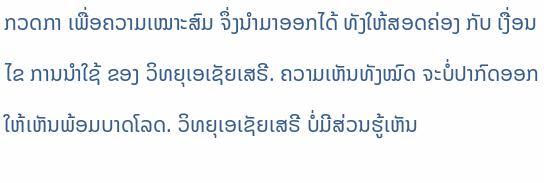ກວດກາ ເພື່ອຄວາມເໝາະສົມ ຈຶ່ງນໍາມາອອກໄດ້ ທັງໃຫ້ສອດຄ່ອງ ກັບ ເງື່ອນໄຂ ການນຳໃຊ້ ຂອງ ວິທຍຸເອເຊັຍເສຣີ. ຄວາມເຫັນທັງໝົດ ຈະບໍ່ປາກົດອອກ ໃຫ້ເຫັນພ້ອມບາດໂລດ. ວິທຍຸເອເຊັຍເສຣີ ບໍ່ມີສ່ວນຮູ້ເຫັນ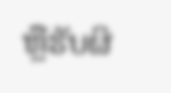ຫຼືຮັບຜິ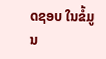ດຊອບ ໃນຂໍ້ມູນ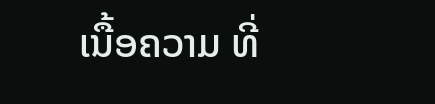ເນື້ອຄວາມ ທີ່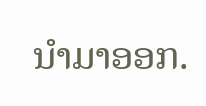ນໍາມາອອກ.